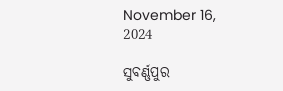November 16, 2024

ସୁବର୍ଣ୍ଣପୁର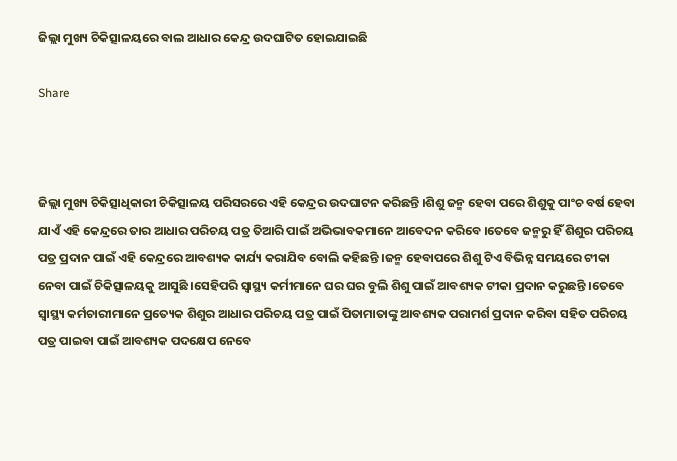ଜିଲ୍ଲା ମୁଖ୍ୟ ଚିକିତ୍ସାଳୟରେ ବାଲ ଆଧାର କେନ୍ଦ୍ର ଉଦଘାଟିତ ହୋଇଯାଇଛି

Share



ଜିଲ୍ଲା ମୁଖ୍ୟ ଚିକିତ୍ସାଧିକାରୀ ଚିକିତ୍ସାଳୟ ପରିସରରେ ଏହି କେନ୍ଦ୍ରର ଉଦଘାଟନ କରିଛନ୍ତି ।ଶିଶୁ ଜନ୍ମ ହେବା ପରେ ଶିଶୁକୁ ପାଂଚ ବର୍ଷ ହେବା ଯାଏଁ ଏହି କେନ୍ଦ୍ରରେ ତାର ଆଧାର ପରିଚୟ ପତ୍ର ତିଆରି ପାଇଁ ଅଭିଭାବକମାନେ ଆବେଦନ କରିବେ ।ତେବେ ଜନ୍ମରୁ ହିଁ ଶିଶୁର ପରିଚୟ ପତ୍ର ପ୍ରଦାନ ପାଇଁ ଏହି କେନ୍ଦ୍ରରେ ଆବଶ୍ୟକ କାର୍ଯ୍ୟ କରାଯିବ ବୋଲି କହିଛନ୍ତି ।ଜନ୍ମ ହେବାପରେ ଶିଶୁ ଟିଏ ବିଭିନ୍ନ ସମୟରେ ଟୀକା ନେବା ପାଇଁ ଚିକିତ୍ସାଳୟକୁ ଆସୁଛି ।ସେହିପରି ସ୍ବାସ୍ଥ୍ୟ କର୍ମୀମାନେ ଘର ଘର ବୁଲି ଶିଶୁ ପାଇଁ ଆବଶ୍ୟକ ଟୀକା ପ୍ରଦାନ କରୁଛନ୍ତି ।ତେବେ ସ୍ବାସ୍ଥ୍ୟ କର୍ମଚାରୀମାନେ ପ୍ରତ୍ୟେକ ଶିଶୁର ଆଧାର ପରିଚୟ ପତ୍ର ପାଇଁ ପିତାମାତାଙ୍କୁ ଆବଶ୍ୟକ ପରାମର୍ଶ ପ୍ରଦାନ କରିବା ସହିତ ପରିଚୟ ପତ୍ର ପାଇବା ପାଇଁ ଆବଶ୍ୟକ ପଦକ୍ଷେପ ନେବେ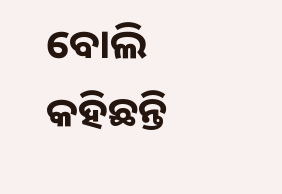ବୋଲି କହିଛନ୍ତି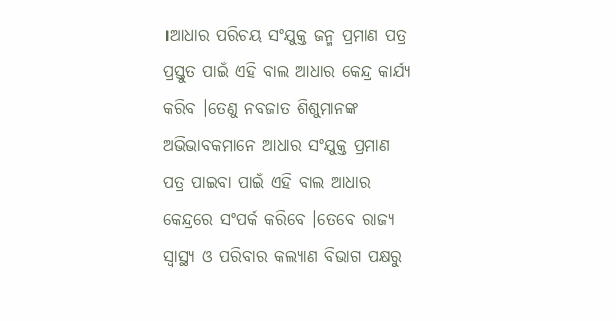।ଆଧାର ପରିଚୟ ସଂଯୁକ୍ତ ଜନ୍ମ ପ୍ରମାଣ ପତ୍ର ପ୍ରସ୍ତୁତ ପାଇଁ ଏହି ବାଲ ଆଧାର କେନ୍ଦ୍ର କାର୍ଯ୍ୟ କରିବ ।ତେଣୁ ନବଜାତ ଶିଶୁମାନଙ୍କ ଅଭିଭାବକମାନେ ଆଧାର ସଂଯୁକ୍ତ ପ୍ରମାଣ ପତ୍ର ପାଇବା ପାଇଁ ଏହି ବାଲ ଆଧାର କେନ୍ଦ୍ରରେ ସଂପର୍କ କରିବେ ।ତେବେ ରାଜ୍ୟ ସ୍ବାସ୍ଥ୍ୟ ଓ ପରିବାର କଲ୍ୟାଣ ବିଭାଗ ପକ୍ଷରୁ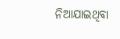ନିଆଯାଇଥିବା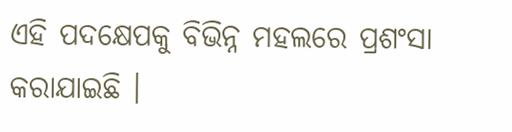ଏହି ପଦକ୍ଷେପକୁ ବିଭିନ୍ନ ମହଲରେ ପ୍ରଶଂସା କରାଯାଇଛି ।